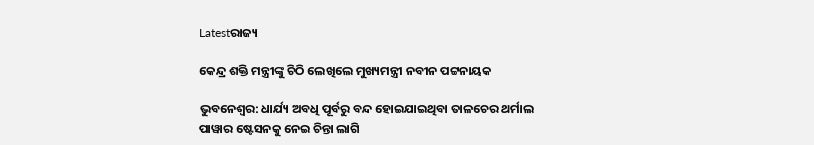Latestରାଜ୍ୟ

କେନ୍ଦ୍ର ଶକ୍ତି ମନ୍ତ୍ରୀଙ୍କୁ ଚିଠି ଲେଖିଲେ ମୁଖ୍ୟମନ୍ତ୍ରୀ ନବୀନ ପଟ୍ଟନାୟକ

ଭୁବନେଶ୍ୱର: ଧାର୍ଯ୍ୟ ଅବଧି ପୂର୍ବରୁ ବନ୍ଦ ହୋଇଯାଇଥିବା ତାଳଚେର ଥର୍ମାଲ ପାୱାର ଷ୍ଟେସନକୁ ନେଇ ଚିନ୍ତା ଲାଗି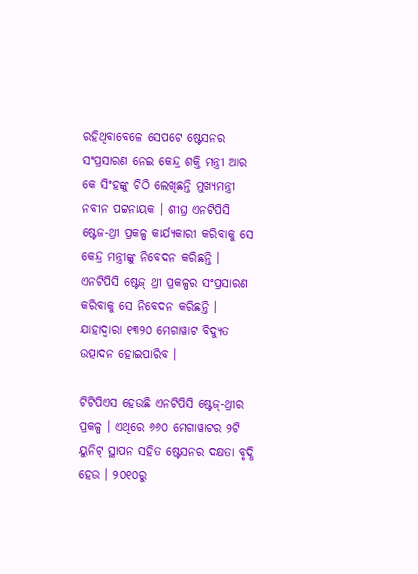ରହିଥିବାବେଳେ ସେପଟେ ଷ୍ଟେସନର ସଂପ୍ରସାରଣ ନେଇ କେନ୍ଦ୍ର ଶକ୍ତି ମନ୍ତ୍ରୀ ଆର କେ ସିଂହଙ୍କୁ ଚିଠି ଲେଖିଛନ୍ତି ମୁଖ୍ୟମନ୍ତ୍ରୀ ନବୀନ ପଟ୍ଟନାୟକ । ଶୀଘ୍ର ଏନଟିପିସି ଷ୍ଟେଜ-ଥ୍ରୀ ପ୍ରକଳ୍ପ କାର୍ଯ୍ୟକାରୀ କରିବାକୁ ସେ କେନ୍ଦ୍ର ମନ୍ତ୍ରୀଙ୍କୁ ନିବେଦନ କରିଛନ୍ତି । ଏନଟିପିସି ଷ୍ଟେଜ୍ ଥ୍ରୀ ପ୍ରକଳ୍ପର ସଂପ୍ରସାରଣ କରିବାକୁ ସେ ନିବେଦନ କରିଛନ୍ତି । ଯାହାଦ୍ୱାରା ୧୩୨୦ ମେଗାୱାଟ ବିଦ୍ୟୁତ ଉତ୍ପାଦନ ହୋଇପାରିବ ।

ଟିଟିପିଏସ ହେଉଛି ଏନଟିପିସି ଷ୍ଟେଜ୍-ଥ୍ରୀର ପ୍ରକଳ୍ପ । ଏଥିରେ ୬୬୦ ମେଗାୱାଟର ୨ଟି ୟୁନିଟ୍ ସ୍ଥାପନ ସହିତ ଷ୍ଟେସନର ଦକ୍ଷତା ବୃଦ୍ଧି ହେଉ । ୨୦୧୦ରୁ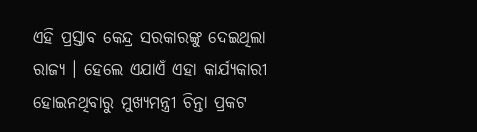ଏହି ପ୍ରସ୍ତାବ କେନ୍ଦ୍ର ସରକାରଙ୍କୁ ଦେଇଥିଲା ରାଜ୍ୟ । ହେଲେ ଏଯାଏଁ ଏହା କାର୍ଯ୍ୟକାରୀ ହୋଇନଥିବାରୁ ମୁଖ୍ୟମନ୍ତ୍ରୀ ଚିନ୍ତା ପ୍ରକଟ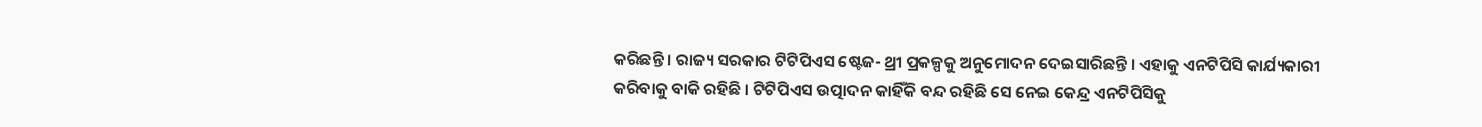କରିଛନ୍ତି । ରାଜ୍ୟ ସରକାର ଟିଟିପିଏସ ଷ୍ଟେଜ- ଥ୍ରୀ ପ୍ରକଳ୍ପକୁ ଅନୁମୋଦନ ଦେଇସାରିଛନ୍ତି । ଏହାକୁ ଏନଟିପିସି କାର୍ଯ୍ୟକାରୀ କରିବାକୁ ବାକି ରହିଛି । ଟିଟିପିଏସ ଉତ୍ପାଦନ କାହିଁକି ବନ୍ଦ ରହିଛି ସେ ନେଇ କେନ୍ଦ୍ର ଏନଟିପିସିକୁ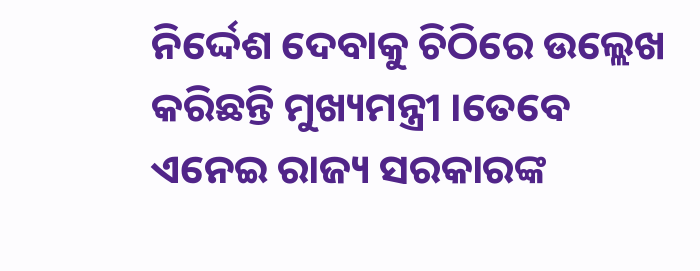ନିର୍ଦ୍ଦେଶ ଦେବାକୁ ଚିଠିରେ ଉଲ୍ଲେଖ କରିଛନ୍ତି ମୁଖ୍ୟମନ୍ତ୍ରୀ ।ତେବେ ଏନେଇ ରାଜ୍ୟ ସରକାରଙ୍କ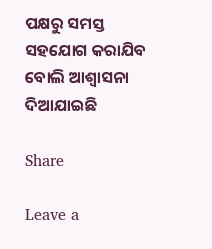ପକ୍ଷରୁ ସମସ୍ତ ସହଯୋଗ କରାଯିବ ବୋଲି ଆଶ୍ୱାସନା ଦିଆଯାଇଛି

Share

Leave a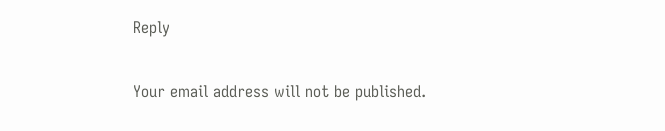Reply

Your email address will not be published.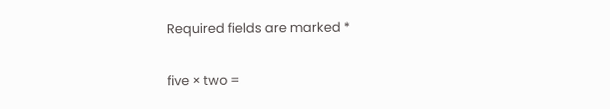Required fields are marked *

five × two =